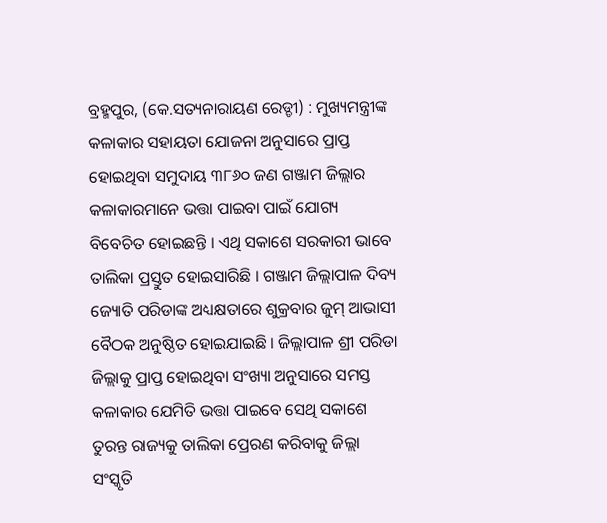ବ୍ରହ୍ମପୁର, (କେ.ସତ୍ୟନାରାୟଣ ରେଡ୍ଡୀ) : ମୁଖ୍ୟମନ୍ତ୍ରୀଙ୍କ କଳାକାର ସହାୟତା ଯୋଜନା ଅନୁସାରେ ପ୍ରାପ୍ତ ହୋଇଥିବା ସମୁଦାୟ ୩୮୬୦ ଜଣ ଗଞ୍ଜାମ ଜିଲ୍ଲାର କଳାକାରମାନେ ଭତ୍ତା ପାଇବା ପାଇଁ ଯୋଗ୍ୟ ବିବେଚିତ ହୋଇଛନ୍ତି । ଏଥି ସକାଶେ ସରକାରୀ ଭାବେ ତାଲିକା ପ୍ରସ୍ତୁତ ହୋଇସାରିଛି । ଗଞ୍ଜାମ ଜିଲ୍ଲାପାଳ ଦିବ୍ୟ ଜ୍ୟୋତି ପରିଡାଙ୍କ ଅଧ୍ୟକ୍ଷତାରେ ଶୁକ୍ରବାର ଜୁମ୍ ଆଭାସୀ ବୈଠକ ଅନୁଷ୍ଠିତ ହୋଇଯାଇଛି । ଜିଲ୍ଲାପାଳ ଶ୍ରୀ ପରିଡା ଜିଲ୍ଲାକୁ ପ୍ରାପ୍ତ ହୋଇଥିବା ସଂଖ୍ୟା ଅନୁସାରେ ସମସ୍ତ କଳାକାର ଯେମିତି ଭତ୍ତା ପାଇବେ ସେଥି ସକାଶେ ତୁରନ୍ତ ରାଜ୍ୟକୁ ତାଲିକା ପ୍ରେରଣ କରିବାକୁ ଜିଲ୍ଲା ସଂସ୍କୃତି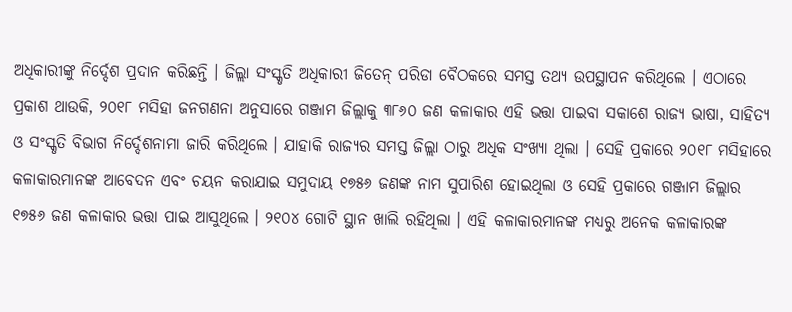ଅଧିକାରୀଙ୍କୁ ନିର୍ଦ୍ଦେଶ ପ୍ରଦାନ କରିଛନ୍ତି । ଜିଲ୍ଲା ସଂସ୍କୃତି ଅଧିକାରୀ ଜିତେନ୍ ପରିଡା ବୈଠକରେ ସମସ୍ତ ତଥ୍ୟ ଉପସ୍ଥାପନ କରିଥିଲେ । ଏଠାରେ ପ୍ରକାଶ ଥାଉକି, ୨୦୧୮ ମସିହା ଜନଗଣନା ଅନୁସାରେ ଗଞ୍ଜାମ ଜିଲ୍ଲାକୁ ୩୮୬୦ ଜଣ କଳାକାର ଏହି ଭତ୍ତା ପାଇବା ସକାଶେ ରାଜ୍ୟ ଭାଷା, ସାହିତ୍ୟ ଓ ସଂସ୍କୃତି ବିଭାଗ ନିର୍ଦ୍ଦେଶନାମା ଜାରି କରିଥିଲେ । ଯାହାକି ରାଜ୍ୟର ସମସ୍ତ ଜିଲ୍ଲା ଠାରୁ ଅଧିକ ସଂଖ୍ୟା ଥିଲା । ସେହି ପ୍ରକାରେ ୨୦୧୮ ମସିହାରେ କଳାକାରମାନଙ୍କ ଆବେଦନ ଏବଂ ଚୟନ କରାଯାଇ ସମୁଦାୟ ୧୭୫୬ ଜଣଙ୍କ ନାମ ସୁପାରିଶ ହୋଇଥିଲା ଓ ସେହି ପ୍ରକାରେ ଗଞ୍ଜାମ ଜିଲ୍ଲାର ୧୭୫୬ ଜଣ କଳାକାର ଭତ୍ତା ପାଇ ଆସୁଥିଲେ । ୨୧୦୪ ଗୋଟି ସ୍ଥାନ ଖାଲି ରହିଥିଲା । ଏହି କଳାକାରମାନଙ୍କ ମଧ୍ୟରୁ ଅନେକ କଳାକାରଙ୍କ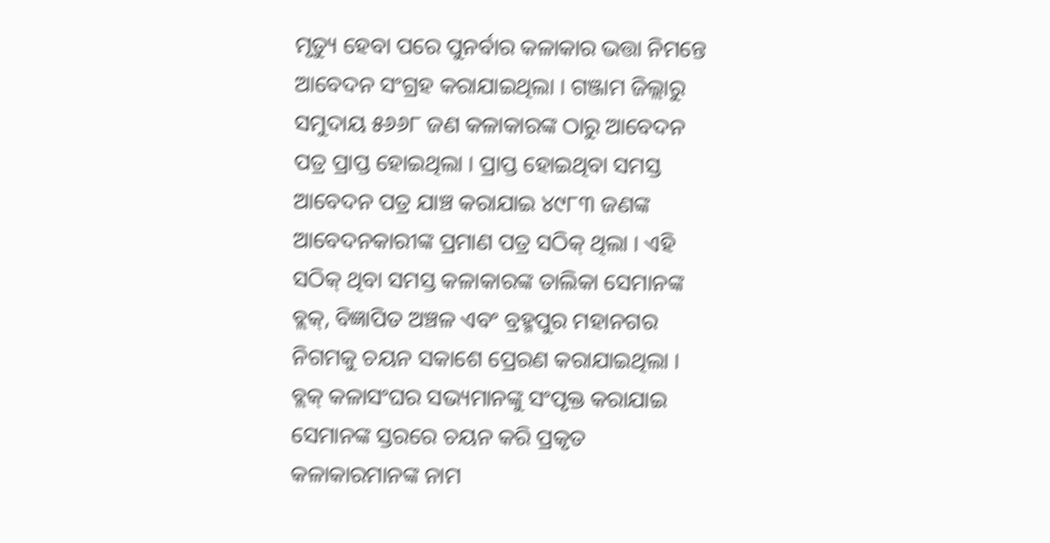ମୃତ୍ୟୁ ହେବା ପରେ ପୁନର୍ବାର କଳାକାର ଭତ୍ତା ନିମନ୍ତେ ଆବେଦନ ସଂଗ୍ରହ କରାଯାଇଥିଲା । ଗଞ୍ଜାମ ଜିଲ୍ଲାରୁ ସମୁଦାୟ ୫୬୬୮ ଜଣ କଳାକାରଙ୍କ ଠାରୁ ଆବେଦନ ପତ୍ର ପ୍ରାପ୍ତ ହୋଇଥିଲା । ପ୍ରାପ୍ତ ହୋଇଥିବା ସମସ୍ତ ଆବେଦନ ପତ୍ର ଯାଞ୍ଚ କରାଯାଇ ୪୯୮୩ ଜଣଙ୍କ ଆବେଦନକାରୀଙ୍କ ପ୍ରମାଣ ପତ୍ର ସଠିକ୍ ଥିଲା । ଏହି ସଠିକ୍ ଥିବା ସମସ୍ତ କଳାକାରଙ୍କ ତାଲିକା ସେମାନଙ୍କ ବ୍ଲକ୍, ବିଜ୍ଞାପିତ ଅଞ୍ଚଳ ଏବଂ ବ୍ରହ୍ମପୁର ମହାନଗର ନିଗମକୁ ଚୟନ ସକାଶେ ପ୍ରେରଣ କରାଯାଇଥିଲା । ବ୍ଲକ୍ କଳାସଂଘର ସଭ୍ୟମାନଙ୍କୁ ସଂପୃକ୍ତ କରାଯାଇ ସେମାନଙ୍କ ସ୍ତରରେ ଚୟନ କରି ପ୍ରକୃତ କଳାକାରମାନଙ୍କ ନାମ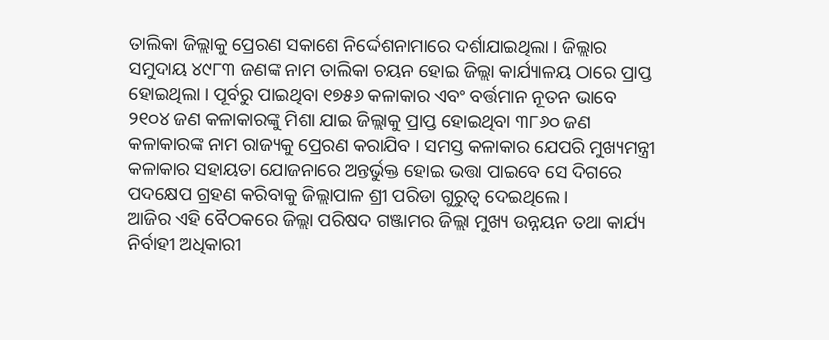ତାଲିକା ଜିଲ୍ଲାକୁ ପ୍ରେରଣ ସକାଶେ ନିର୍ଦ୍ଦେଶନାମାରେ ଦର୍ଶାଯାଇଥିଲା । ଜିଲ୍ଲାର ସମୁଦାୟ ୪୯୮୩ ଜଣଙ୍କ ନାମ ତାଲିକା ଚୟନ ହୋଇ ଜିଲ୍ଲା କାର୍ଯ୍ୟାଳୟ ଠାରେ ପ୍ରାପ୍ତ ହୋଇଥିଲା । ପୂର୍ବରୁ ପାଇଥିବା ୧୭୫୬ କଳାକାର ଏବଂ ବର୍ତ୍ତମାନ ନୂତନ ଭାବେ ୨୧୦୪ ଜଣ କଳାକାରଙ୍କୁ ମିଶା ଯାଇ ଜିଲ୍ଲାକୁ ପ୍ରାପ୍ତ ହୋଇଥିବା ୩୮୬୦ ଜଣ କଳାକାରଙ୍କ ନାମ ରାଜ୍ୟକୁ ପ୍ରେରଣ କରାଯିବ । ସମସ୍ତ କଳାକାର ଯେପରି ମୁଖ୍ୟମନ୍ତ୍ରୀ କଳାକାର ସହାୟତା ଯୋଜନାରେ ଅନ୍ତର୍ଭୁକ୍ତ ହୋଇ ଭତ୍ତା ପାଇବେ ସେ ଦିଗରେ ପଦକ୍ଷେପ ଗ୍ରହଣ କରିବାକୁ ଜିଲ୍ଲାପାଳ ଶ୍ରୀ ପରିଡା ଗୁରୁତ୍ୱ ଦେଇଥିଲେ ।
ଆଜିର ଏହି ବୈଠକରେ ଜିଲ୍ଲା ପରିଷଦ ଗଞ୍ଜାମର ଜିଲ୍ଲା ମୁଖ୍ୟ ଉନ୍ନୟନ ତଥା କାର୍ଯ୍ୟ ନିର୍ବାହୀ ଅଧିକାରୀ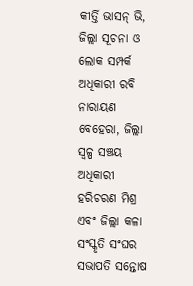କୀର୍ତ୍ତି ଭାସନ୍ ଭି, ଜିଲ୍ଲା ସୂଚନା ଓ ଲୋକ ସମ୍ପର୍କ ଅଧିକାରୀ ରବି ନାରାୟଣ ବେହେରା, ଜିଲ୍ଲା ସ୍ୱଳ୍ପ ସଞ୍ଚୟ ଅଧିକାରୀ ହରିଚରଣ ମିଶ୍ର ଏବଂ ଜିଲ୍ଲା କଳା ସଂସ୍କୃତି ସଂଘର ସଭାପତି ସନ୍ତୋଷ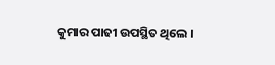କୁମାର ପାଢୀ ଉପସ୍ଥିତ ଥିଲେ ।